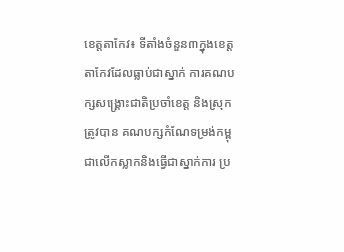ខេត្តតាកែវ៖ ទីតាំងចំនួន៣ក្នុងខេត្តតាកែវដែលធ្លាប់ជាស្នាក់ ការគណបក្សសង្គ្រោះជាតិប្រចាំខេត្ត និងស្រុកត្រូវបាន គណបក្សកំណែទម្រង់កម្ពុជាលើកស្លាកនិងធ្វើជាស្នាក់ការ ប្រ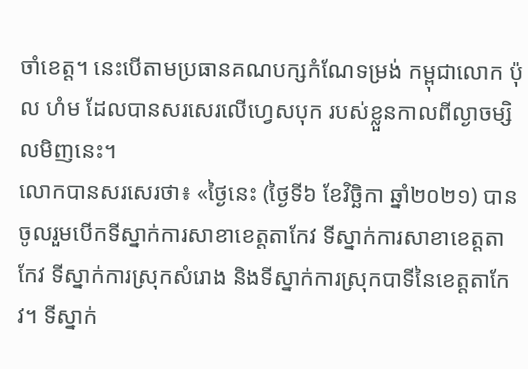ចាំខេត្ត។ នេះបើតាមប្រធានគណបក្សកំណែទម្រង់ កម្ពុជាលោក ប៉ុល ហំម ដែលបានសរសេរលើហ្វេសបុក របស់ខ្លួនកាលពីល្ងាចម្សិលមិញនេះ។
លោកបានសរសេរថា៖ «ថ្ងៃនេះ (ថ្ងៃទី៦ ខែវិច្ឆិកា ឆ្នាំ២០២១) បានចូលរួមបើកទីស្នាក់ការសាខាខេត្តតាកែវ ទីស្នាក់ការសាខាខេត្តតាកែវ ទីស្នាក់ការស្រុកសំរោង និងទីស្នាក់ការស្រុកបាទីនៃខេត្តតាកែវ។ ទីស្នាក់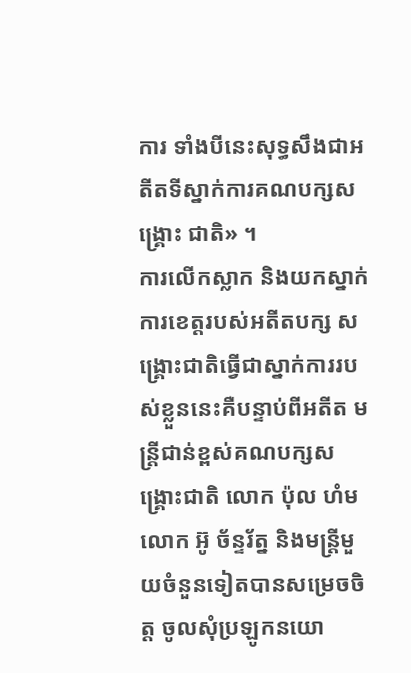ការ ទាំងបីនេះសុទ្ធសឹងជាអតីតទីស្នាក់ការគណបក្សសង្គ្រោះ ជាតិ» ។
ការលើកស្លាក និងយកស្នាក់ការខេត្តរបស់អតីតបក្ស សង្គ្រោះជាតិធ្វើជាស្នាក់ការរបស់ខ្លួននេះគឺបន្ទាប់ពីអតីត មន្ត្រីជាន់ខ្ពស់គណបក្សសង្គ្រោះជាតិ លោក ប៉ុល ហំម លោក អ៊ូ ច័ន្ទរ័ត្ន និងមន្ត្រីមួយចំនួនទៀតបានសម្រេចចិត្ត ចូលសុំប្រឡូកនយោ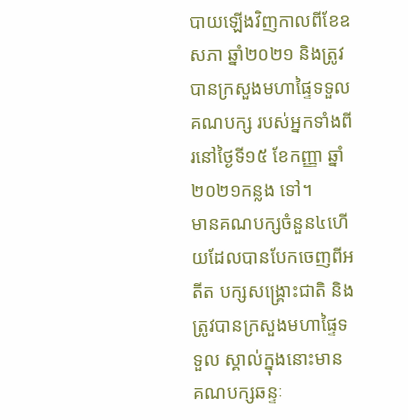បាយឡើងវិញកាលពីខែឧសភា ឆ្នាំ២០២១ និងត្រូវបានក្រសួងមហាផ្ទៃទទួលគណបក្ស របស់អ្នកទាំងពីរនៅថ្ងៃទី១៥ ខែកញ្ញា ឆ្នាំ២០២១កន្លង ទៅ។
មានគណបក្សចំនួន៤ហើយដែលបានបែកចេញពីអតីត បក្សសង្គ្រោះជាតិ និងត្រូវបានក្រសួងមហាផ្ទៃទទួល ស្គាល់ក្នុងនោះមាន គណបក្សឆន្ទៈ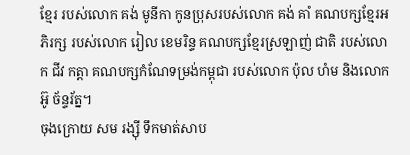ខ្មែរ របស់លោក គង់ មូនីកា កូនប្រុសរបស់លោក គង់ គាំ គណបក្សខ្មែរអភិរក្ស របស់លោក រៀល ខេមរិន្ទ គណបក្សខ្មែរស្រឡាញ់ ជាតិ របស់លោក ជីវ កត្តា គណបក្សកំណែទម្រង់កម្ពុជា របស់លោក ប៉ុល ហំម និងលោក អ៊ូ ច័ន្ទរ័ត្ន។
ចុងក្រោយ សម រង្ស៊ី ទឹកមាត់សាប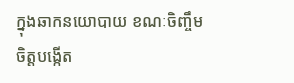ក្នុងឆាកនយោបាយ ខណៈចិញ្ចឹមចិត្តបង្កើត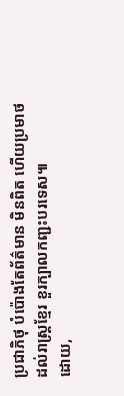ប្រជាភិថុ បំប៉ោងតែព័ត៌មាន មិនពិត ហើយប្រមាថដល់រាស្ត្រខ្មែរ ខួរក្បាលកញ្ជះបរទេស៕
ដោយ,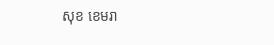សុខ ខេមរា